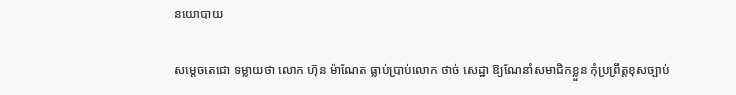នយោបាយ

សម្ដេចតេជោ ទម្លាយថា លោក ហ៊ុន ម៉ាណែត ធ្លាប់ប្រាប់លោក ថាច់ សេដ្ឋា ឱ្យណែនាំសមាជិកខ្លួន កុំប្រព្រឹត្តខុសច្បាប់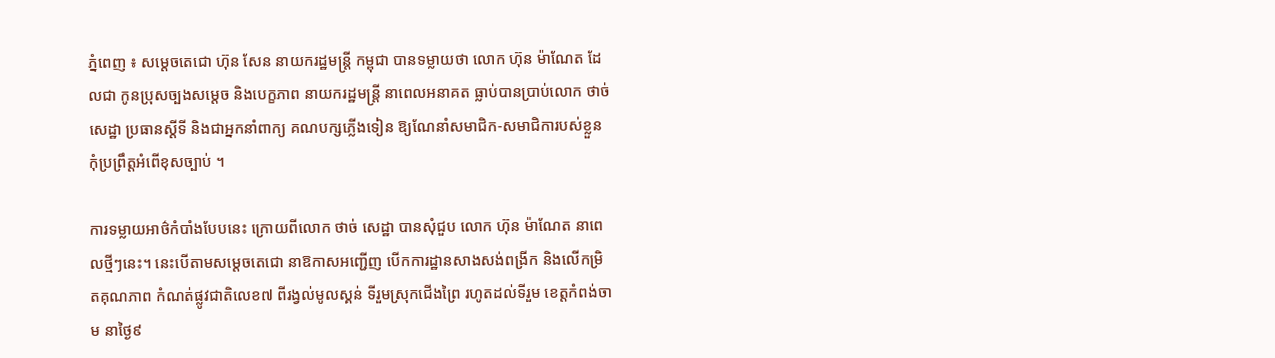ភ្នំពេញ ៖ សម្ដេចតេជោ ហ៊ុន សែន នាយករដ្ឋមន្ដ្រី កម្ពុជា បានទម្លាយថា លោក ហ៊ុន ម៉ាណែត ដែលជា កូនប្រុសច្បងសម្តេច និងបេក្ខភាព នាយករដ្ឋមន្រ្តី នាពេលអនាគត ធ្លាប់បានប្រាប់លោក ថាច់ សេដ្ឋា ប្រធានស្តីទី និងជាអ្នកនាំពាក្យ គណបក្សភ្លើងទៀន ឱ្យណែនាំសមាជិក-សមាជិការបស់ខ្លួន កុំប្រព្រឹត្តអំពើខុសច្បាប់ ។

ការទម្លាយអាថ៌កំបាំងបែបនេះ ក្រោយពីលោក ថាច់ សេដ្ឋា បានសុំជួប លោក ហ៊ុន ម៉ាណែត នាពេលថ្មីៗនេះ។ នេះបើតាមសម្ដេចតេជោ នាឱកាសអញ្ជើញ បើកការដ្ឋានសាងសង់ពង្រីក និងលើកម្រិតគុណភាព កំណត់ផ្លូវជាតិលេខ៧ ពីរង្វល់មូលស្គន់ ទីរួមស្រុកជើងព្រៃ រហូតដល់ទីរួម ខេត្តកំពង់ចាម នាថ្ងៃ៩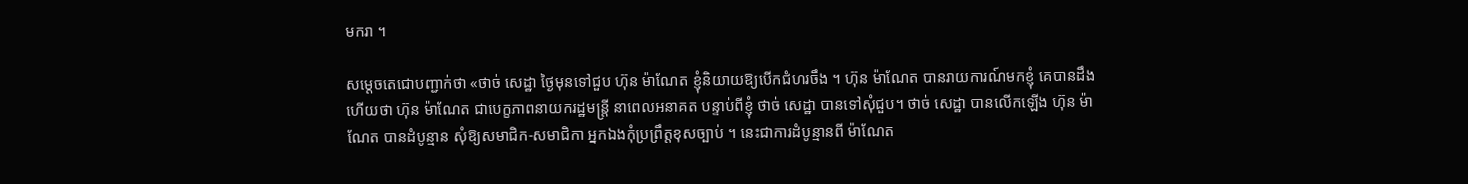មករា ។

សម្ដេចតេជោបញ្ជាក់ថា «ថាច់ សេដ្ឋា ថ្ងៃមុនទៅជួប ហ៊ុន ម៉ាណែត ខ្ញុំនិយាយឱ្យបើកជំហរចឹង ។ ហ៊ុន ម៉ាណែត បានរាយការណ៍មកខ្ញុំ គេបានដឹងហើយថា ហ៊ុន ម៉ាណែត ជាបេក្ខភាពនាយករដ្ឋមន្ដ្រី នាពេលអនាគត បន្ទាប់ពីខ្ញុំ ថាច់ សេដ្ឋា បានទៅសុំជួប។ ថាច់ សេដ្ឋា បានលើកឡើង ហ៊ុន ម៉ាណែត បានដំបូន្មាន សុំឱ្យសមាជិក-សមាជិកា អ្នកឯងកុំប្រព្រឹត្តខុសច្បាប់ ។ នេះជាការដំបូន្មានពី ម៉ាណែត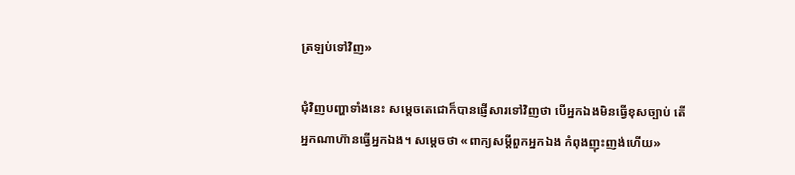ត្រឡប់ទៅវិញ»

ជុំវិញបញ្ហាទាំងនេះ សម្ដេចតេជោក៏បានផ្ញើសារទៅវិញថា បើអ្នកឯងមិនធ្វើខុសច្បាប់ តើអ្នកណាហ៊ានធ្វើអ្នកឯង។ សម្ដេចថា «ពាក្យសម្ដីពួកអ្នកឯង កំពុងញុះញង់ហើយ»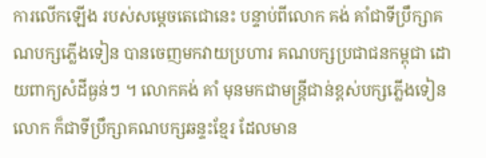ការលើកឡើង របស់សម្តេចតេជោនេះ បន្ទាប់ពីលោក គង់ គាំជាទីប្រឹក្សាគណបក្សភ្លើងទៀន បានចេញមកវាយប្រហារ គណបក្សប្រជាជនកម្ពុជា ដោយពាក្យសំដីធ្ងន់ៗ ។ លោកគង់ គាំ មុនមកជាមន្រ្តីជាន់ខ្ពស់បក្សភ្លើងទៀន លោក ក៏ជាទីប្រឹក្សាគណបក្សឆន្ទះខ្មែរ ដែលមាន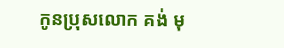កូនប្រុសលោក គង់ មុ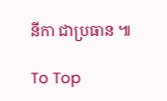នីកា ជាប្រធាន ៕

To Top